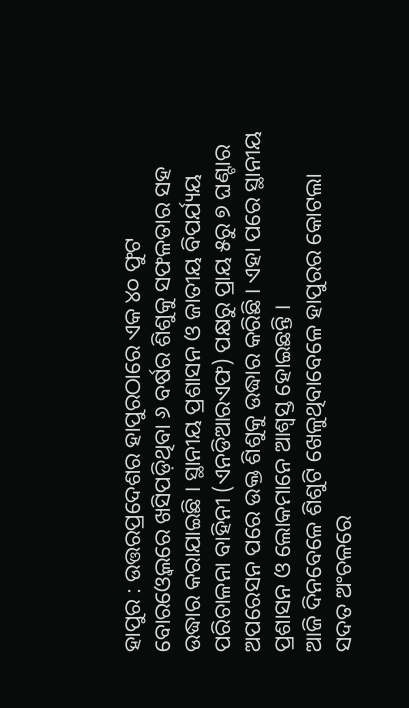ହାପୁର : ଉତ୍ତରପ୍ରଦେଶର ହାପୁରଠାରେ ଏକ ୪୦ ଫୁଟ ବୋରଓ୍ବେଲରେ ଖସିପଡ଼ିଥିବା ୬ ବର୍ଷର ଶିଶୁକୁ ସଫଳତାର ସହ ଉଦ୍ଧାର କରାଯାଇଛି । ସ୍ଥାନୀୟ ପ୍ରଶାସନ ଓ ଜାତୀୟ ବିପର୍ଯ୍ୟୟ ପରିଚାଳନା ବାହିନୀ (ଏନଡିଆରଏଫ) ପକ୍ଷରୁ ପ୍ରାୟ ୫ରୁ ୭ ଘଣ୍ଟାର ଅପରେସନ ପରେ ଉକ୍ତ ଶିଶୁକୁ ଉଦ୍ଧାର କରିଛି । ଏହା ପରେ ସ୍ଥାନୀୟ ପ୍ରଶାସନ ଓ ଲୋକମାନେ ଆଶ୍ବସ୍ତ ହୋଇଛନ୍ତି ।
ଆଜି ଦିନବେଳେ ଶିଶୁଟି ଖେଳୁଥିବାବେଳେ ହାପୁରର କୋଟଲା ସଦତ ଅଂଚଳରେ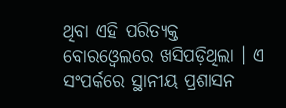ଥିବା ଏହି ପରିତ୍ୟକ୍ତ ବୋରଓ୍ବେଲରେ ଖସିପଡ଼ିଥିଲା । ଏ ସଂପର୍କରେ ସ୍ଥାନୀୟ ପ୍ରଶାସନ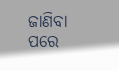ଜାଣିବା ପରେ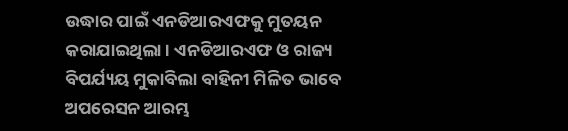ଉଦ୍ଧାର ପାଇଁ ଏନଡିଆରଏଫକୁ ମୁତୟନ କରାଯାଇଥିଲା । ଏନଡିଆରଏଫ ଓ ରାଜ୍ୟ ବିପର୍ଯ୍ୟୟ ମୁକାବିଲା ବାହିନୀ ମିଳିତ ଭାବେ ଅପରେସନ ଆରମ୍ଭ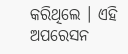କରିଥିଲେ । ଏହି ଅପରେସନ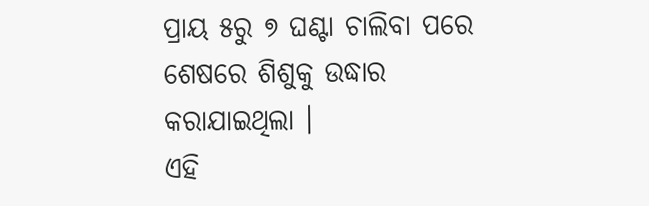ପ୍ରାୟ ୫ରୁ ୭ ଘଣ୍ଟା ଚାଲିବା ପରେ ଶେଷରେ ଶିଶୁକୁ ଉଦ୍ଧାର କରାଯାଇଥିଲା ।
ଏହି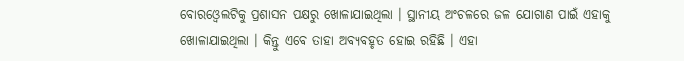ବୋରଓ୍ବେଲଟିକୁ ପ୍ରଶାସନ ପକ୍ଷରୁ ଖୋଳାଯାଇଥିଲା । ସ୍ଥାନୀୟ ଅଂଚଳରେ ଜଳ ଯୋଗାଣ ପାଇଁ ଏହାକୁ ଖୋଳାଯାଇଥିଲା । କିନ୍ତୁ ଏବେ ତାହା ଅବ୍ୟବହୃତ ହୋଇ ରହିଛି । ଏହା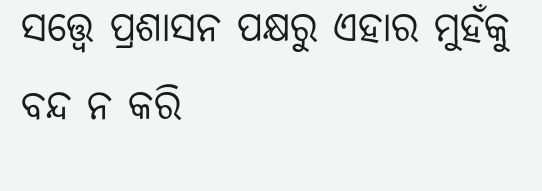ସତ୍ତ୍ବେ ପ୍ରଶାସନ ପକ୍ଷରୁ ଏହାର ମୁହଁକୁ ବନ୍ଦ ନ କରି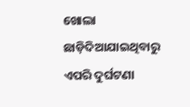ଖୋଲା ଛାଡ଼ିଦିଆଯାଇଥିବାରୁ ଏପରି ଦୁର୍ଘଟଣା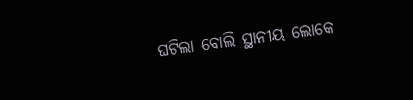ଘଟିଲା ବୋଲି ସ୍ଥାନୀୟ ଲୋକେ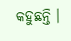କହୁଛନ୍ତି ।